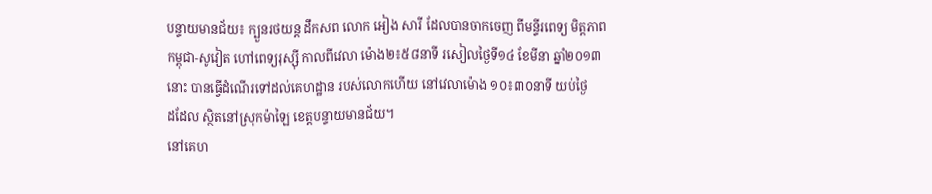បន្ទាយមានជ័យ៖ ក្បួនរថយន្ត ដឹកសព លោក អៀង សារី ដែលបានចាកចេញ ពីមន្ទីរពេទ្យ មិត្តភាព
កម្ពុជា-សូវៀត ហៅពេទ្យរុស្ស៊ី កាលពីវេលា ម៉ោង២៖៥៨នាទី រសៀលថ្ងៃទី១៤ ខែមីនា ឆ្នាំ២០១៣
នោះ បានធ្វើដំណើរទៅដល់គេហដ្ឋាន របស់លោកហើយ នៅវេលាម៉ោង ១០៖៣០នាទី យប់ថ្ងៃ
ដដែល ស្ថិតនៅស្រុកម៉ាឡៃ ខេត្តបន្ទាយមានជ័យ។
នៅគេហ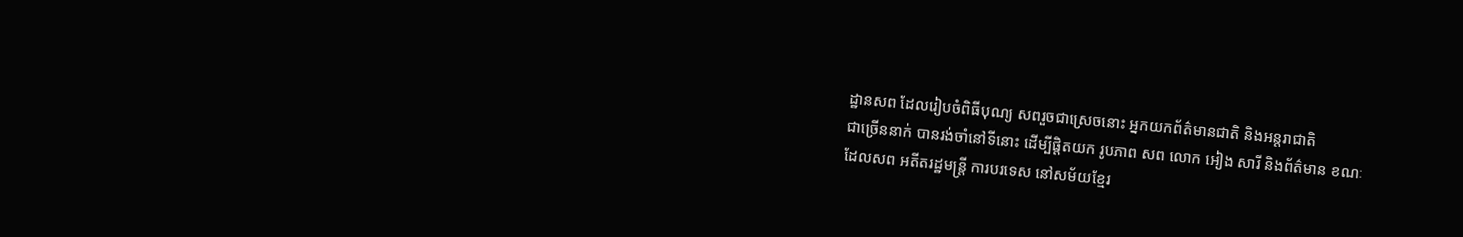ដ្ឋានសព ដែលរៀបចំពិធីបុណ្យ សពរួចជាស្រេចនោះ អ្នកយកព័ត៌មានជាតិ និងអន្តរាជាតិ
ជាច្រើននាក់ បានរង់ចាំនៅទីនោះ ដើម្បីផ្តិតយក រូបភាព សព លោក អៀង សារី និងព័ត៌មាន ខណៈ
ដែលសព អតីតរដ្ឋមន្រ្តី ការបរទេស នៅសម័យខ្មែរ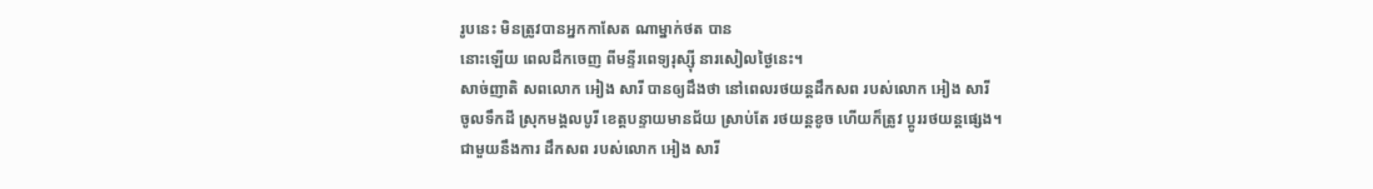រូបនេះ មិនត្រូវបានអ្នកកាសែត ណាម្នាក់ថត បាន
នោះឡើយ ពេលដឹកចេញ ពីមន្ទីរពេទ្យរុស្ស៊ី នារសៀលថ្ងៃនេះ។
សាច់ញាតិ សពលោក អៀង សារី បានឲ្យដឹងថា នៅពេលរថយន្ដដឹកសព របស់លោក អៀង សារី
ចូលទឹកដី ស្រុកមង្គលបូរី ខេត្តបន្ទាយមានជ័យ ស្រាប់តែ រថយន្តខូច ហើយក៏ត្រូវ ប្តូររថយន្តផ្សេង។
ជាមួយនឹងការ ដឹកសព របស់លោក អៀង សារី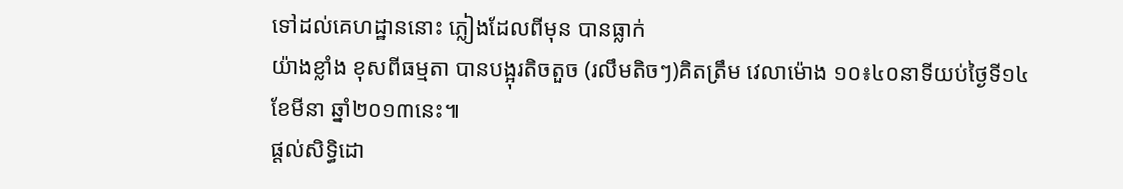ទៅដល់គេហដ្ឋាននោះ ភ្លៀងដែលពីមុន បានធ្លាក់
យ៉ាងខ្លាំង ខុសពីធម្មតា បានបង្អុរតិចតួច (រលឹមតិចៗ)គិតត្រឹម វេលាម៉ោង ១០៖៤០នាទីយប់ថ្ងៃទី១៤
ខែមីនា ឆ្នាំ២០១៣នេះ៕
ផ្តល់សិទ្ធិដោ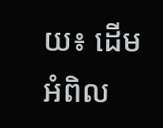យ៖ ដើមអំពិល